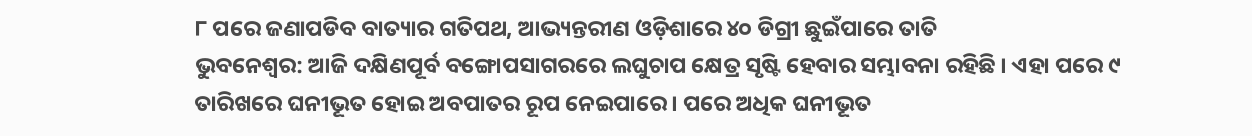୮ ପରେ ଜଣାପଡିବ ବାତ୍ୟାର ଗତିପଥ, ଆଭ୍ୟନ୍ତରୀଣ ଓଡ଼ିଶାରେ ୪୦ ଡିଗ୍ରୀ ଛୁଇଁପାରେ ତାତି
ଭୁବନେଶ୍ବର: ଆଜି ଦକ୍ଷିଣପୂର୍ବ ବଙ୍ଗୋପସାଗରରେ ଲଘୁଚାପ କ୍ଷେତ୍ର ସୃଷ୍ଟି ହେବାର ସମ୍ଭାବନା ରହିଛି । ଏହା ପରେ ୯ ତାରିଖରେ ଘନୀଭୂତ ହୋଇ ଅବପାତର ରୂପ ନେଇପାରେ । ପରେ ଅଧିକ ଘନୀଭୂତ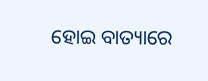ହୋଇ ବାତ୍ୟାରେ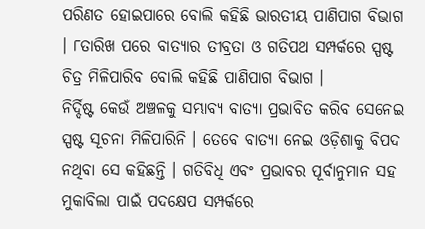ପରିଣତ ହୋଇପାରେ ବୋଲି କହିଛି ଭାରତୀୟ ପାଣିପାଗ ବିଭାଗ । ୮ତାରିଖ ପରେ ବାତ୍ୟାର ତୀବ୍ରତା ଓ ଗତିପଥ ସମ୍ପର୍କରେ ସ୍ପଷ୍ଟ ଚିତ୍ର ମିଳିପାରିବ ବୋଲି କହିଛି ପାଣିପାଗ ବିଭାଗ ।
ନିର୍ଦ୍ଦିଷ୍ଟ କେଉଁ ଅଞ୍ଚଳକୁ ସମ୍ଭାବ୍ୟ ବାତ୍ୟା ପ୍ରଭାବିତ କରିବ ସେନେଇ ସ୍ପଷ୍ଟ ସୂଚନା ମିଳିପାରିନି । ତେବେ ବାତ୍ୟା ନେଇ ଓଡ଼ିଶାକୁ ବିପଦ ନଥିବା ସେ କହିଛନ୍ତି । ଗତିବିଧି ଏବଂ ପ୍ରଭାବର ପୂର୍ବାନୁମାନ ସହ ମୁକାବିଲା ପାଇଁ ପଦକ୍ଷେପ ସମ୍ପର୍କରେ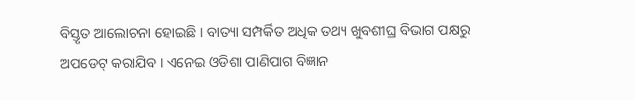ବିସ୍ତୃତ ଆଲୋଚନା ହୋଇଛି । ବାତ୍ୟା ସମ୍ପର୍କିତ ଅଧିକ ତଥ୍ୟ ଖୁବଶୀଘ୍ର ବିଭାଗ ପକ୍ଷରୁ ଅପଡେଟ୍ କରାଯିବ । ଏନେଇ ଓଡିଶା ପାଣିପାଗ ବିଜ୍ଞାନ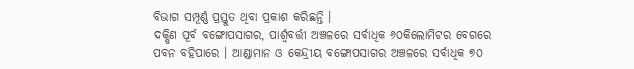ବିଭାଗ ସମ୍ପୂର୍ଣ୍ଣ ପ୍ରସ୍ତୁତ ଥିବା ପ୍ରକାଶ କରିଛନ୍ତି ।
ଦକ୍ଷିଣ ପୂର୍ବ ବଙ୍ଗୋପସାଗର, ପାର୍ଶ୍ବବର୍ତ୍ତୀ ଅଞ୍ଚଳରେ ସର୍ବାଧିକ ୬୦କିଲୋମିଟର ବେଗରେ ପବନ ବହିପାରେ । ଆଣ୍ଡାମାନ ଓ କେନ୍ଦ୍ରୀୟ ବଙ୍ଗୋପସାଗର ଅଞ୍ଚଳରେ ସର୍ବାଧିକ ୭୦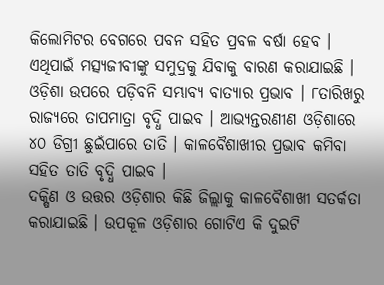କିଲୋମିଟର ବେଗରେ ପବନ ସହିତ ପ୍ରବଳ ବର୍ଷା ହେବ । ଏଥିପାଇଁ ମତ୍ସ୍ୟଜୀବୀଙ୍କୁ ସମୁଦ୍ରକୁ ଯିବାକୁ ବାରଣ କରାଯାଇଛି । ଓଡ଼ିଶା ଉପରେ ପଡ଼ିବନି ସମ୍ଭାବ୍ୟ ବାତ୍ୟାର ପ୍ରଭାବ । ୮ତାରିଖରୁ ରାଜ୍ୟରେ ତାପମାତ୍ରା ବୃଦ୍ଧି ପାଇବ । ଆଭ୍ୟନ୍ତରଣୀଣ ଓଡ଼ିଶାରେ ୪୦ ଡିଗ୍ରୀ ଛୁଇଁପାରେ ତାତି । କାଳବୈଶାଖୀର ପ୍ରଭାବ କମିବା ସହିତ ତାତି ବୃଦ୍ଧି ପାଇବ ।
ଦକ୍ଷିଣ ଓ ଉତ୍ତର ଓଡ଼ିଶାର କିଛି ଜିଲ୍ଲାକୁ କାଳବୈଶାଖୀ ସତର୍କତା କରାଯାଇଛି । ଉପକୂଳ ଓଡ଼ିଶାର ଗୋଟିଏ କି ଦୁଇଟି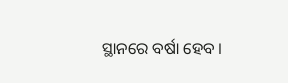ସ୍ଥାନରେ ବର୍ଷା ହେବ ।